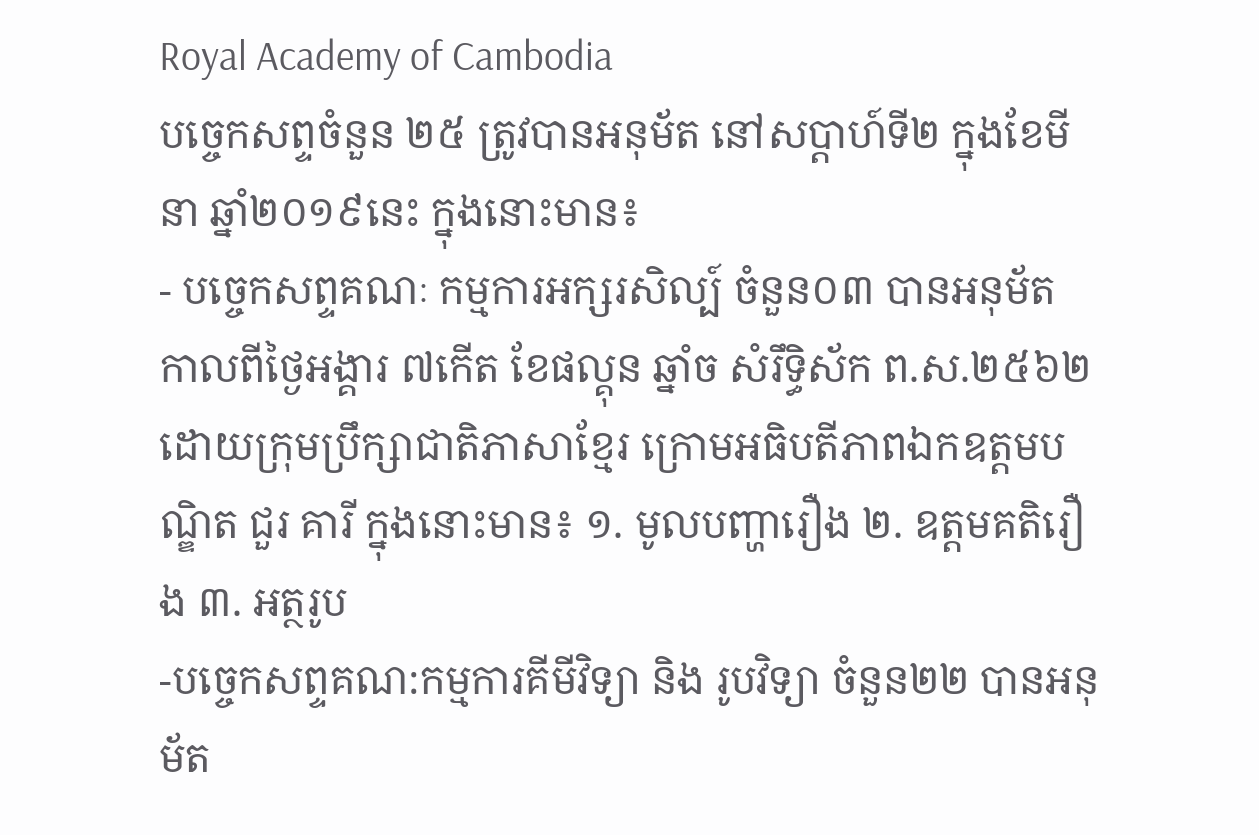Royal Academy of Cambodia
បច្ចេកសព្ទចំនួន ២៥ ត្រូវបានអនុម័ត នៅសប្តាហ៍ទី២ ក្នុងខែមីនា ឆ្នាំ២០១៩នេះ ក្នុងនោះមាន៖
- បច្ចេកសព្ទគណៈ កម្មការអក្សរសិល្ប៍ ចំនួន០៣ បានអនុម័ត កាលពីថ្ងៃអង្គារ ៧កើត ខែផល្គុន ឆ្នាំច សំរឹទ្ធិស័ក ព.ស.២៥៦២ ដោយក្រុមប្រឹក្សាជាតិភាសាខ្មែរ ក្រោមអធិបតីភាពឯកឧត្តមបណ្ឌិត ជួរ គារី ក្នុងនោះមាន៖ ១. មូលបញ្ហារឿង ២. ឧត្តមគតិរឿង ៣. អត្ថរូប
-បច្ចេកសព្ទគណ:កម្មការគីមីវិទ្យា និង រូបវិទ្យា ចំនួន២២ បានអនុម័ត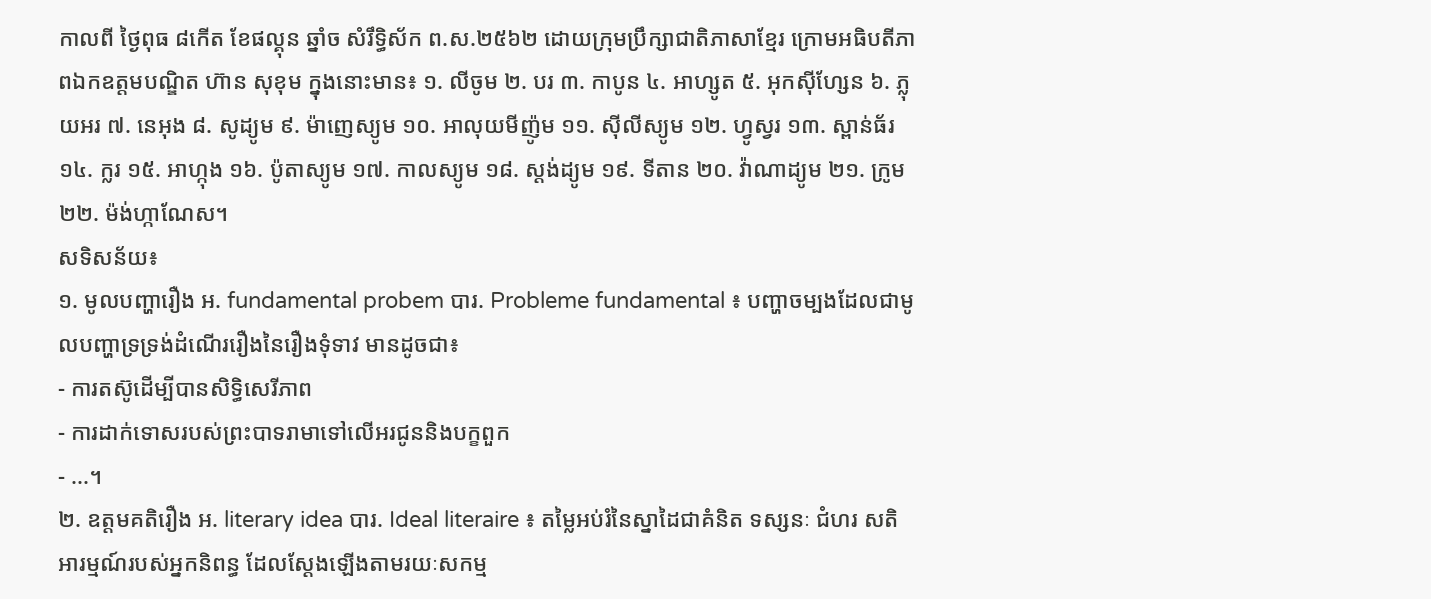កាលពី ថ្ងៃពុធ ៨កើត ខែផល្គុន ឆ្នាំច សំរឹទ្ធិស័ក ព.ស.២៥៦២ ដោយក្រុមប្រឹក្សាជាតិភាសាខ្មែរ ក្រោមអធិបតីភាពឯកឧត្តមបណ្ឌិត ហ៊ាន សុខុម ក្នុងនោះមាន៖ ១. លីចូម ២. បរ ៣. កាបូន ៤. អាហ្សូត ៥. អុកស៊ីហ្សែន ៦. ភ្លុយអរ ៧. នេអុង ៨. សូដ្យូម ៩. ម៉ាញេស្យូម ១០. អាលុយមីញ៉ូម ១១. ស៊ីលីស្យូម ១២. ហ្វូស្វរ ១៣. ស្ពាន់ធ័រ ១៤. ក្លរ ១៥. អាហ្កុង ១៦. ប៉ូតាស្យូម ១៧. កាលស្យូម ១៨. ស្តង់ដ្យូម ១៩. ទីតាន ២០. វ៉ាណាដ្យូម ២១. ក្រូម ២២. ម៉ង់ហ្កាណែស។
សទិសន័យ៖
១. មូលបញ្ហារឿង អ. fundamental probem បារ. Probleme fundamental ៖ បញ្ហាចម្បងដែលជាមូលបញ្ហាទ្រទ្រង់ដំណើររឿងនៃរឿងទុំទាវ មានដូចជា៖
- ការតស៊ូដើម្បីបានសិទ្ធិសេរីភាព
- ការដាក់ទោសរបស់ព្រះបាទរាមាទៅលើអរជូននិងបក្ខពួក
- ...។
២. ឧត្តមគតិរឿង អ. literary idea បារ. Ideal literaire ៖ តម្លៃអប់រំនៃស្នាដៃជាគំនិត ទស្សនៈ ជំហរ សតិអារម្មណ៍របស់អ្នកនិពន្ធ ដែលស្តែងឡើងតាមរយៈសកម្ម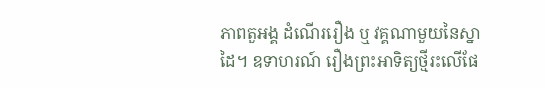ភាពតួអង្គ ដំណើររឿង ឬ វគ្គណាមួយនៃស្នាដៃ។ ឧទាហរណ៍ រឿងព្រះអាទិត្យថ្មីរះលើផែ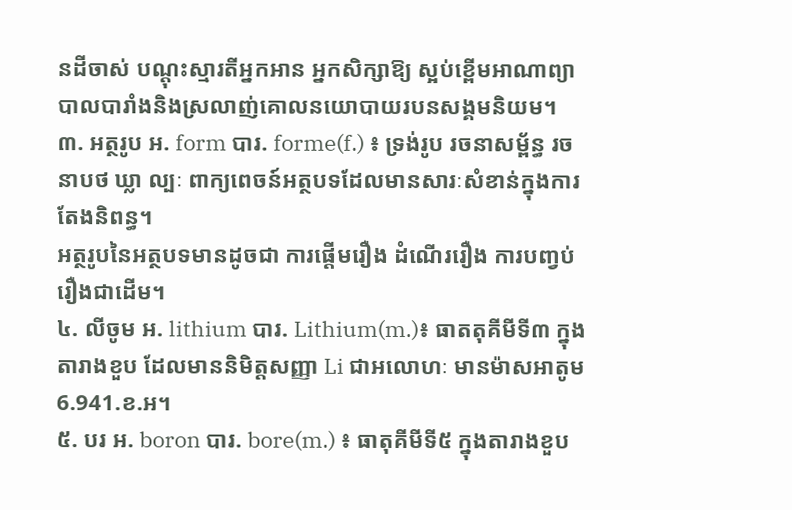នដីចាស់ បណ្តុះស្មារតីអ្នកអាន អ្នកសិក្សាឱ្យ ស្អប់ខ្ពើមអាណាព្យាបាលបារាំងនិងស្រលាញ់គោលនយោបាយរបនសង្គមនិយម។
៣. អត្ថរូប អ. form បារ. forme(f.) ៖ ទ្រង់រូប រចនាសម្ព័ន្ធ រចនាបថ ឃ្លា ល្បៈ ពាក្យពេចន៍អត្ថបទដែលមានសារៈសំខាន់ក្នុងការតែងនិពន្ធ។
អត្ថរូបនៃអត្ថបទមានដូចជា ការផ្តើមរឿង ដំណើររឿង ការបញ្វប់រឿងជាដើម។
៤. លីចូម អ. lithium បារ. Lithium(m.)៖ ធាតតុគីមីទី៣ ក្នុងតារាងខួប ដែលមាននិមិត្តសញ្ញា Li ជាអលោហៈ មានម៉ាសអាតូម 6.941.ខ.អ។
៥. បរ អ. boron បារ. bore(m.) ៖ ធាតុគីមីទី៥ ក្នុងតារាងខួប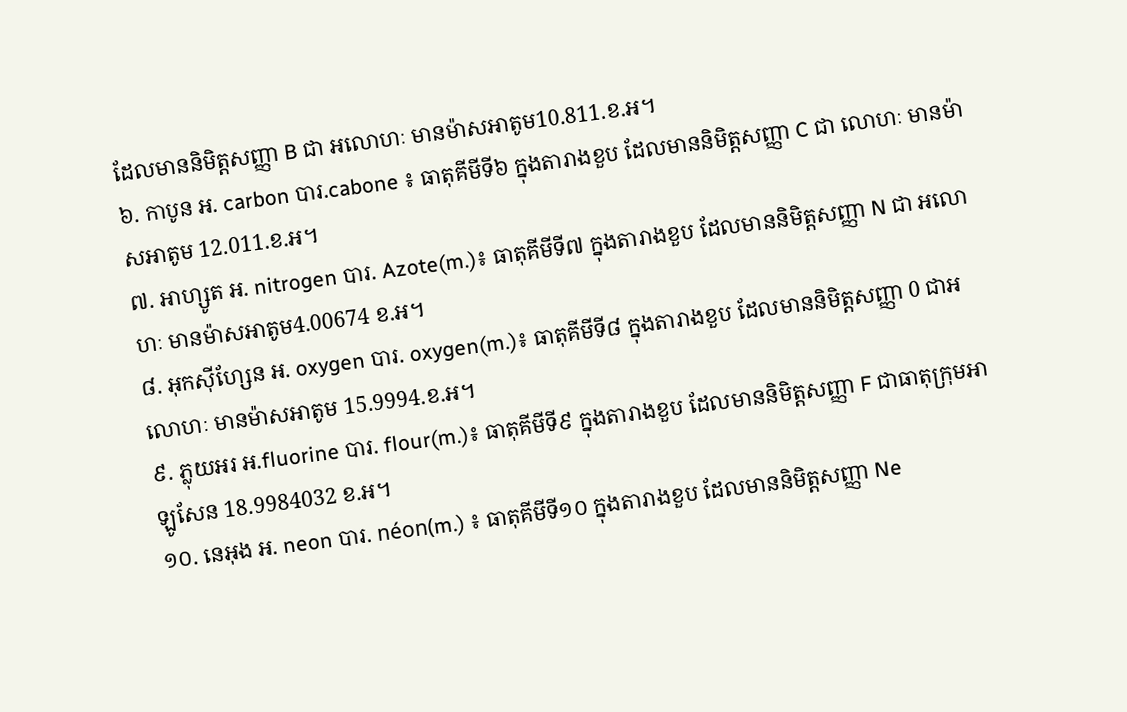ដែលមាននិមិត្តសញ្ញា B ជា អលោហៈ មានម៉ាសអាតូម10.811.ខ.អ។
៦. កាបូន អ. carbon បារ.cabone ៖ ធាតុគីមីទី៦ ក្នុងតារាងខួប ដែលមាននិមិត្តសញ្ញា C ជា លោហៈ មានម៉ាសអាតូម 12.011.ខ.អ។
៧. អាហ្សូត អ. nitrogen បារ. Azote(m.)៖ ធាតុគីមីទី៧ ក្នុងតារាងខួប ដែលមាននិមិត្តសញ្ញា N ជា អលោហៈ មានម៉ាសអាតូម4.00674 ខ.អ។
៨. អុកស៊ីហ្សែន អ. oxygen បារ. oxygen(m.)៖ ធាតុគីមីទី៨ ក្នុងតារាងខួប ដែលមាននិមិត្តសញ្ញា 0 ជាអលោហៈ មានម៉ាសអាតូម 15.9994.ខ.អ។
៩. ភ្លុយអរ អ.fluorine បារ. flour(m.)៖ ធាតុគីមីទី៩ ក្នុងតារាងខួប ដែលមាននិមិត្តសញ្ញា F ជាធាតុក្រុមអាឡូសែន 18.9984032 ខ.អ។
១០. នេអុង អ. neon បារ. néon(m.) ៖ ធាតុគីមីទី១០ ក្នុងតារាងខួប ដែលមាននិមិត្តសញ្ញា Ne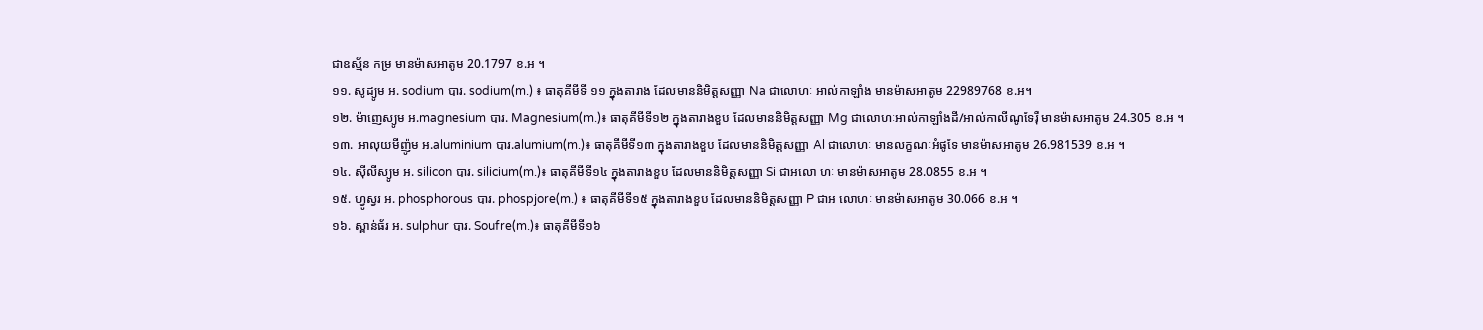ជាឧស្ម័ន កម្រ មានម៉ាសអាតូម 20.1797 ខ.អ ។
១១. សូដ្យូម អ. sodium បារ. sodium(m.) ៖ ធាតុគីមីទី ១១ ក្នុងតារាង ដែលមាននិមិត្តសញ្ញា Na ជាលោហៈ អាល់កាឡាំង មានម៉ាសអាតូម 22989768 ខ.អ។
១២. ម៉ាញេស្យូម អ.magnesium បារ. Magnesium(m.)៖ ធាតុគីមីទី១២ ក្នុងតារាងខួប ដែលមាននិមិត្តសញ្ញា Mg ជាលោហៈអាល់កាឡាំងដី/អាល់កាលីណូទែរ៉ឺ មានម៉ាសអាតូម 24.305 ខ.អ ។
១៣. អាលុយមីញ៉ូម អ.aluminium បារ.alumium(m.)៖ ធាតុគីមីទី១៣ ក្នុងតារាងខួប ដែលមាននិមិត្តសញ្ញា Al ជាលោហៈ មានលក្ខណៈអំផូទែ មានម៉ាសអាតូម 26.981539 ខ.អ ។
១៤. ស៊ីលីស្យូម អ. silicon បារ. silicium(m.)៖ ធាតុគីមីទី១៤ ក្នុងតារាងខួប ដែលមាននិមិត្តសញ្ញា Si ជាអលោ ហៈ មានម៉ាសអាតូម 28.0855 ខ.អ ។
១៥. ហ្វូស្វរ អ. phosphorous បារ. phospjore(m.) ៖ ធាតុគីមីទី១៥ ក្នុងតារាងខួប ដែលមាននិមិត្តសញ្ញា P ជាអ លោហៈ មានម៉ាសអាតូម 30.066 ខ.អ ។
១៦. ស្ពាន់ធ័រ អ. sulphur បារ. Soufre(m.)៖ ធាតុគីមីទី១៦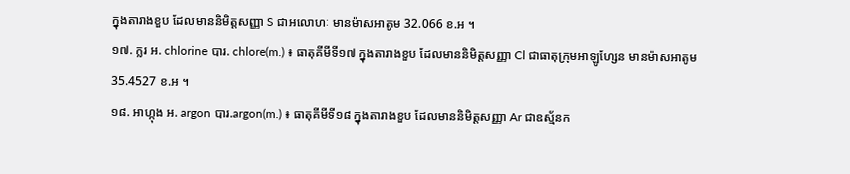ក្នុងតារាងខួប ដែលមាននិមិត្តសញ្ញា S ជាអលោហៈ មានម៉ាសអាតូម 32.066 ខ.អ ។
១៧. ក្លរ អ. chlorine បារ. chlore(m.) ៖ ធាតុគីមីទី១៧ ក្នុងតារាងខួប ដែលមាននិមិត្តសញ្ញា Cl ជាធាតុក្រុមអាឡូហ្សែន មានម៉ាសអាតូម 35.4527 ខ.អ ។
១៨. អាហ្កុង អ. argon បារ.argon(m.) ៖ ធាតុគីមីទី១៨ ក្នុងតារាងខួប ដែលមាននិមិត្តសញ្ញា Ar ជាឧស្ម័នក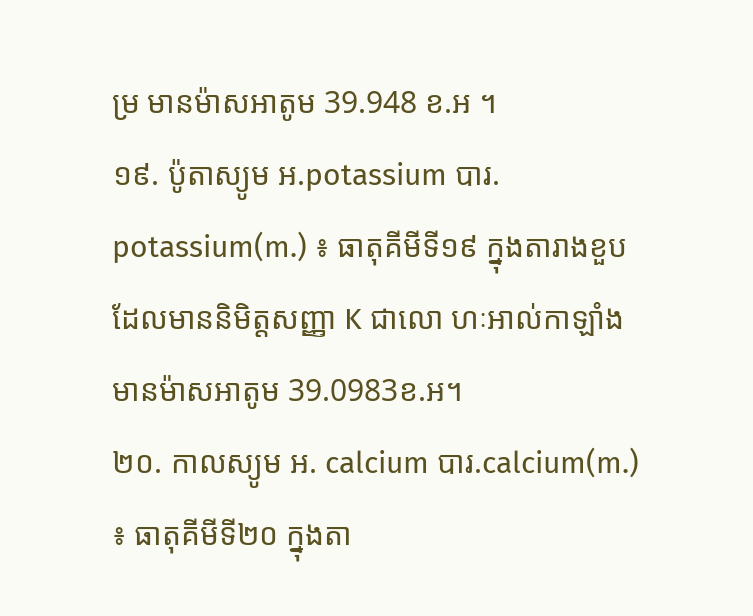ម្រ មានម៉ាសអាតូម 39.948 ខ.អ ។
១៩. ប៉ូតាស្យូម អ.potassium បារ. potassium(m.) ៖ ធាតុគីមីទី១៩ ក្នុងតារាងខួប ដែលមាននិមិត្តសញ្ញា K ជាលោ ហៈអាល់កាឡាំង មានម៉ាសអាតូម 39.0983ខ.អ។
២០. កាលស្យូម អ. calcium បារ.calcium(m.) ៖ ធាតុគីមីទី២០ ក្នុងតា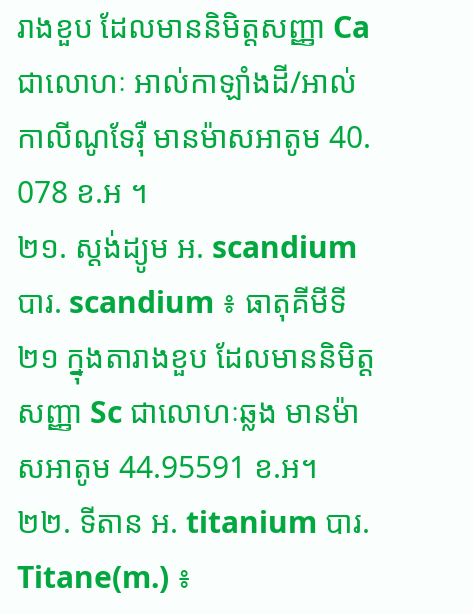រាងខួប ដែលមាននិមិត្តសញ្ញា Ca ជាលោហៈ អាល់កាឡាំងដី/អាល់កាលីណូទែរ៉ឺ មានម៉ាសអាតូម 40. 078 ខ.អ ។
២១. ស្តង់ដ្យូម អ. scandium បារ. scandium ៖ ធាតុគីមីទី២១ ក្នុងតារាងខួប ដែលមាននិមិត្តសញ្ញា Sc ជាលោហៈឆ្លង មានម៉ាសអាតូម 44.95591 ខ.អ។
២២. ទីតាន អ. titanium បារ. Titane(m.) ៖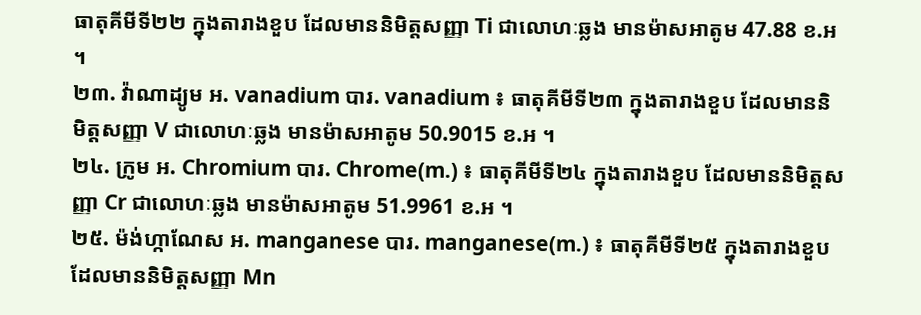ធាតុគីមីទី២២ ក្នុងតារាងខួប ដែលមាននិមិត្តសញ្ញា Ti ជាលោហៈឆ្លង មានម៉ាសអាតូម 47.88 ខ.អ ។
២៣. វ៉ាណាដ្យូម អ. vanadium បារ. vanadium ៖ ធាតុគីមីទី២៣ ក្នុងតារាងខួប ដែលមាននិមិត្តសញ្ញា V ជាលោហៈឆ្លង មានម៉ាសអាតូម 50.9015 ខ.អ ។
២៤. ក្រូម អ. Chromium បារ. Chrome(m.) ៖ ធាតុគីមីទី២៤ ក្នុងតារាងខួប ដែលមាននិមិត្តសញ្ញា Cr ជាលោហៈឆ្លង មានម៉ាសអាតូម 51.9961 ខ.អ ។
២៥. ម៉ង់ហ្កាណែស អ. manganese បារ. manganese(m.) ៖ ធាតុគីមីទី២៥ ក្នុងតារាងខួប ដែលមាននិមិត្តសញ្ញា Mn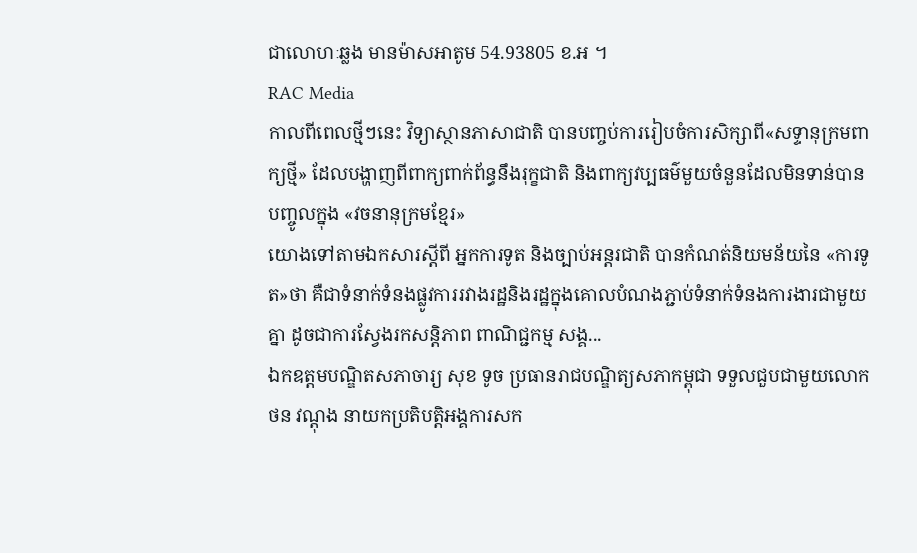ជាលោហៈឆ្លង មានម៉ាសអាតូម 54.93805 ខ.អ ។
RAC Media
កាលពីពេលថ្មីៗនេះ វិទ្យាស្ថានភាសាជាតិ បានបញ្ចប់ការរៀបចំការសិក្សាពី«សទ្ទានុក្រមពាក្យថ្មី» ដែលបង្ហាញពីពាក្យពាក់ព័ន្ធនឹងរុក្ខជាតិ និងពាក្យវប្បធម៌មួយចំនួនដែលមិនទាន់បានបញ្ចូលក្នុង «វចនានុក្រមខ្មែរ»
យោងទៅតាមឯកសារស្តីពី អ្នកការទូត និងច្បាប់អន្តរជាតិ បានកំណត់និយមន័យនៃ «ការទូត»ថា គឺជាទំនាក់ទំនងផ្លូវការរវាងរដ្ឋនិងរដ្ឋក្នុងគោលបំណងភ្ជាប់ទំនាក់ទំនងការងារជាមួយគ្នា ដូចជាការស្វែងរកសន្តិភាព ពាណិជ្ជកម្ម សង្គ...
ឯកឧត្តមបណ្ឌិតសភាចារ្យ សុខ ទូច ប្រធានរាជបណ្ឌិត្យសភាកម្ពុជា ទទួលជួបជាមួយលោក ថន វណ្ដុង នាយកប្រតិបត្តិអង្គការសក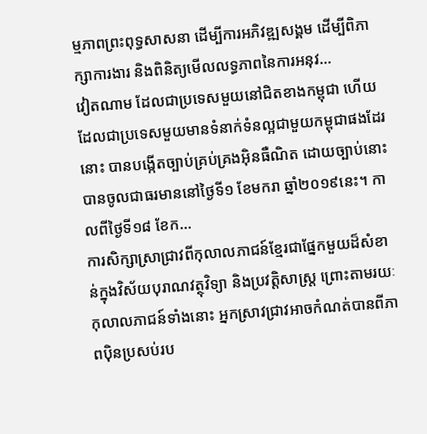ម្មភាពព្រះពុទ្ធសាសនា ដើម្បីការអភិវឌ្ឍសង្គម ដើម្បីពិភាក្សាការងារ និងពិនិត្យមើលលទ្ធភាពនៃការអនុវ...
វៀតណាម ដែលជាប្រទេសមួយនៅជិតខាងកម្ពុជា ហើយដែលជាប្រទេសមួយមានទំនាក់ទំនល្អជាមួយកម្ពុជាផងដែរនោះ បានបង្កើតច្បាប់គ្រប់គ្រងអ៊ិនធឺណិត ដោយច្បាប់នោះបានចូលជាធរមាននៅថ្ងៃទី១ ខែមករា ឆ្នាំ២០១៩នេះ។ កាលពីថ្ងៃទី១៨ ខែក...
ការសិក្សាស្រាជ្រាវពីកុលាលភាជន៍ខ្មែរជាផ្នែកមួយដ៏សំខាន់ក្នុងវិស័យបុរាណវត្ថុវិទ្យា និងប្រវត្តិសាស្រ្ត ព្រោះតាមរយៈកុលាលភាជន៍ទាំងនោះ អ្នកស្រាវជ្រាវអាចកំណត់បានពីភាពប៉ិនប្រសប់រប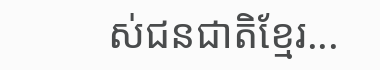ស់ជនជាតិខ្មែរ...